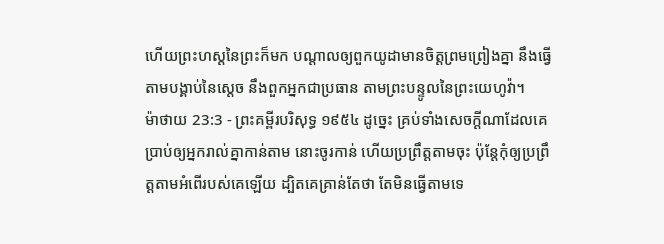ហើយព្រះហស្តនៃព្រះក៏មក បណ្តាលឲ្យពួកយូដាមានចិត្តព្រមព្រៀងគ្នា នឹងធ្វើតាមបង្គាប់នៃស្តេច នឹងពួកអ្នកជាប្រធាន តាមព្រះបន្ទូលនៃព្រះយេហូវ៉ា។
ម៉ាថាយ 23:3 - ព្រះគម្ពីរបរិសុទ្ធ ១៩៥៤ ដូច្នេះ គ្រប់ទាំងសេចក្ដីណាដែលគេប្រាប់ឲ្យអ្នករាល់គ្នាកាន់តាម នោះចូរកាន់ ហើយប្រព្រឹត្តតាមចុះ ប៉ុន្តែកុំឲ្យប្រព្រឹត្តតាមអំពើរបស់គេឡើយ ដ្បិតគេគ្រាន់តែថា តែមិនធ្វើតាមទេ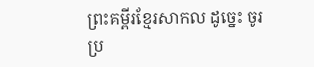ព្រះគម្ពីរខ្មែរសាកល ដូច្នេះ ចូរប្រ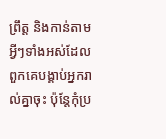ព្រឹត្ត និងកាន់តាមអ្វីៗទាំងអស់ដែលពួកគេបង្គាប់អ្នករាល់គ្នាចុះ ប៉ុន្តែកុំប្រ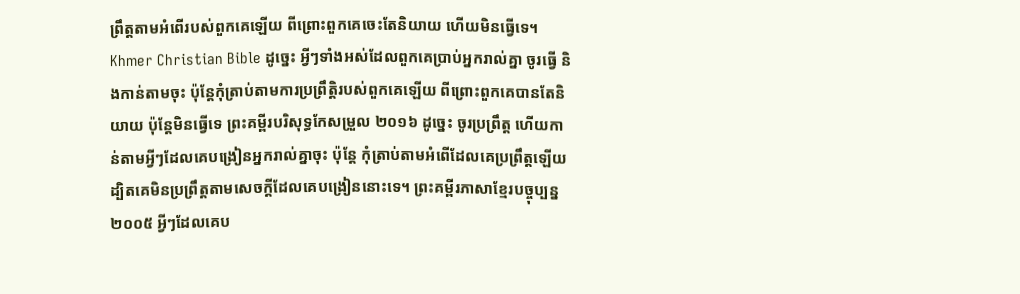ព្រឹត្តតាមអំពើរបស់ពួកគេឡើយ ពីព្រោះពួកគេចេះតែនិយាយ ហើយមិនធ្វើទេ។ Khmer Christian Bible ដូច្នេះ អ្វីៗទាំងអស់ដែលពួកគេប្រាប់អ្នករាល់គ្នា ចូរធ្វើ និងកាន់តាមចុះ ប៉ុន្ដែកុំត្រាប់តាមការប្រព្រឹត្ដិរបស់ពួកគេឡើយ ពីព្រោះពួកគេបានតែនិយាយ ប៉ុន្ដែមិនធ្វើទេ ព្រះគម្ពីរបរិសុទ្ធកែសម្រួល ២០១៦ ដូច្នេះ ចូរប្រព្រឹត្ត ហើយកាន់តាមអ្វីៗដែលគេបង្រៀនអ្នករាល់គ្នាចុះ ប៉ុន្តែ កុំត្រាប់តាមអំពើដែលគេប្រព្រឹត្តឡើយ ដ្បិតគេមិនប្រព្រឹត្តតាមសេចក្ដីដែលគេបង្រៀននោះទេ។ ព្រះគម្ពីរភាសាខ្មែរបច្ចុប្បន្ន ២០០៥ អ្វីៗដែលគេប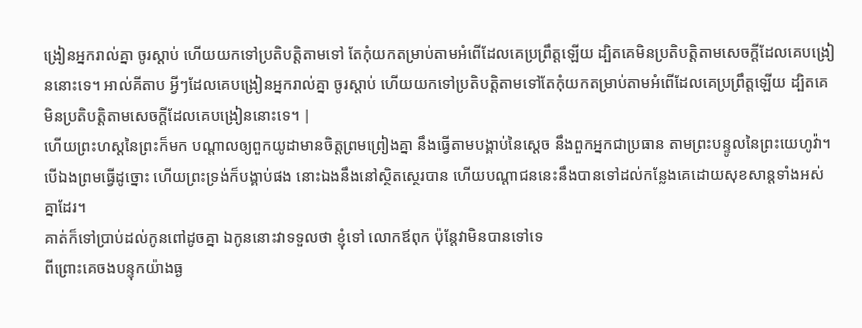ង្រៀនអ្នករាល់គ្នា ចូរស្ដាប់ ហើយយកទៅប្រតិបត្តិតាមទៅ តែកុំយកតម្រាប់តាមអំពើដែលគេប្រព្រឹត្តឡើយ ដ្បិតគេមិនប្រតិបត្តិតាមសេចក្ដីដែលគេបង្រៀននោះទេ។ អាល់គីតាប អ្វីៗដែលគេបង្រៀនអ្នករាល់គ្នា ចូរស្ដាប់ ហើយយកទៅប្រតិបត្ដិតាមទៅតែកុំយកតម្រាប់តាមអំពើដែលគេប្រព្រឹត្ដឡើយ ដ្បិតគេមិនប្រតិបត្ដិតាមសេចក្ដីដែលគេបង្រៀននោះទេ។ |
ហើយព្រះហស្តនៃព្រះក៏មក បណ្តាលឲ្យពួកយូដាមានចិត្តព្រមព្រៀងគ្នា នឹងធ្វើតាមបង្គាប់នៃស្តេច នឹងពួកអ្នកជាប្រធាន តាមព្រះបន្ទូលនៃព្រះយេហូវ៉ា។
បើឯងព្រមធ្វើដូច្នោះ ហើយព្រះទ្រង់ក៏បង្គាប់ផង នោះឯងនឹងនៅស្ថិតស្ថេរបាន ហើយបណ្តាជននេះនឹងបានទៅដល់កន្លែងគេដោយសុខសាន្តទាំងអស់គ្នាដែរ។
គាត់ក៏ទៅប្រាប់ដល់កូនពៅដូចគ្នា ឯកូននោះវាទទួលថា ខ្ញុំទៅ លោកឪពុក ប៉ុន្តែវាមិនបានទៅទេ
ពីព្រោះគេចងបន្ទុកយ៉ាងធ្ង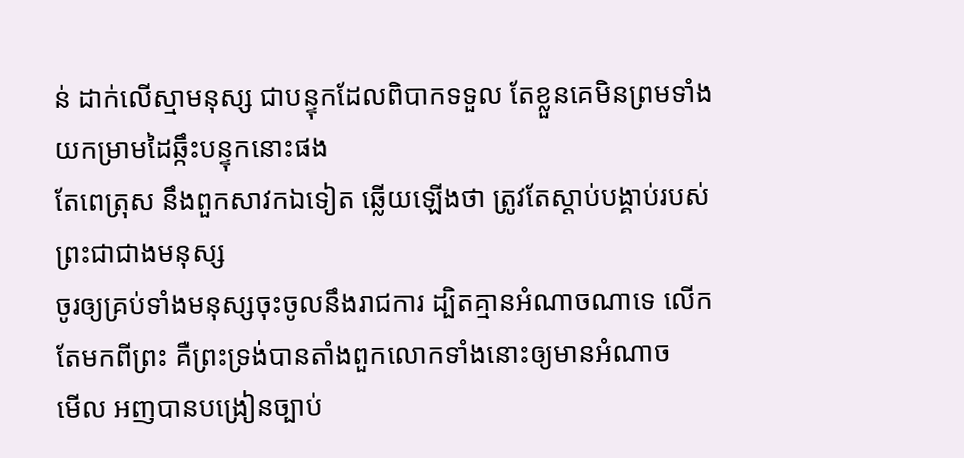ន់ ដាក់លើស្មាមនុស្ស ជាបន្ទុកដែលពិបាកទទួល តែខ្លួនគេមិនព្រមទាំងយកម្រាមដៃឆ្កឹះបន្ទុកនោះផង
តែពេត្រុស នឹងពួកសាវកឯទៀត ឆ្លើយឡើងថា ត្រូវតែស្តាប់បង្គាប់របស់ព្រះជាជាងមនុស្ស
ចូរឲ្យគ្រប់ទាំងមនុស្សចុះចូលនឹងរាជការ ដ្បិតគ្មានអំណាចណាទេ លើកតែមកពីព្រះ គឺព្រះទ្រង់បានតាំងពួកលោកទាំងនោះឲ្យមានអំណាច
មើល អញបានបង្រៀនច្បាប់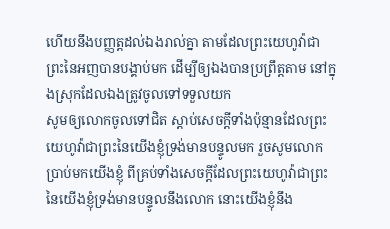ហើយនឹងបញ្ញត្តដល់ឯងរាល់គ្នា តាមដែលព្រះយេហូវ៉ាជាព្រះនៃអញបានបង្គាប់មក ដើម្បីឲ្យឯងបានប្រព្រឹត្តតាម នៅក្នុងស្រុកដែលឯងត្រូវចូលទៅទទួលយក
សូមឲ្យលោកចូលទៅជិត ស្តាប់សេចក្ដីទាំងប៉ុន្មានដែលព្រះយេហូវ៉ាជាព្រះនៃយើងខ្ញុំទ្រង់មានបន្ទូលមក រួចសូមលោកប្រាប់មកយើងខ្ញុំ ពីគ្រប់ទាំងសេចក្ដីដែលព្រះយេហូវ៉ាជាព្រះនៃយើងខ្ញុំទ្រង់មានបន្ទូលនឹងលោក នោះយើងខ្ញុំនឹង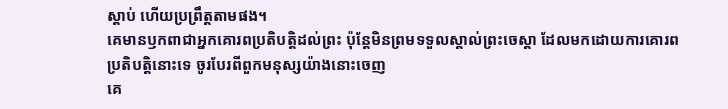ស្តាប់ ហើយប្រព្រឹត្តតាមផង។
គេមានឫកពាជាអ្នកគោរពប្រតិបត្តិដល់ព្រះ ប៉ុន្តែមិនព្រមទទួលស្គាល់ព្រះចេស្តា ដែលមកដោយការគោរពប្រតិបត្តិនោះទេ ចូរបែរពីពួកមនុស្សយ៉ាងនោះចេញ
គេ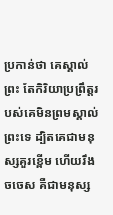ប្រកាន់ថា គេស្គាល់ព្រះ តែកិរិយាប្រព្រឹត្តរបស់គេមិនព្រមស្គាល់ព្រះទេ ដ្បិតគេជាមនុស្សគួរខ្ពើម ហើយរឹងចចេស គឺជាមនុស្ស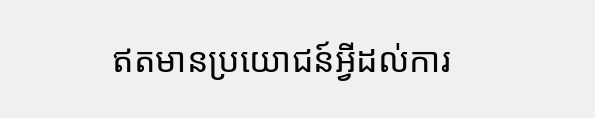ឥតមានប្រយោជន៍អ្វីដល់ការ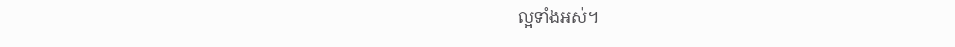ល្អទាំងអស់។